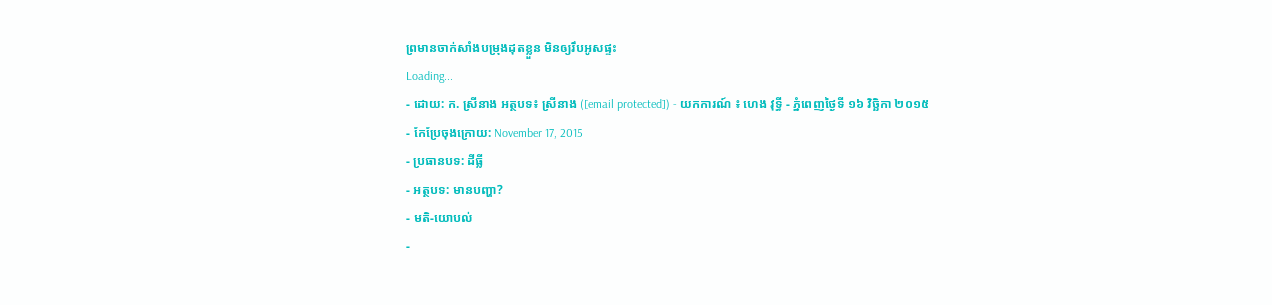ព្រមានចាក់សាំងបម្រុងដុតខ្លួន មិនឲ្យរឹបអូសផ្ទះ
Loading...
- ដោយ: ក. ស្រីនាង អត្ថបទ៖ ស្រីនាង ([email protected]) - យកការណ៍ ៖ ហេង វុទ្ធី - ភ្នំពេញថ្ងៃទី ១៦ វិច្ឆិកា ២០១៥
- កែប្រែចុងក្រោយ: November 17, 2015
- ប្រធានបទ: ដីធ្លី
- អត្ថបទ: មានបញ្ហា?
- មតិ-យោបល់
-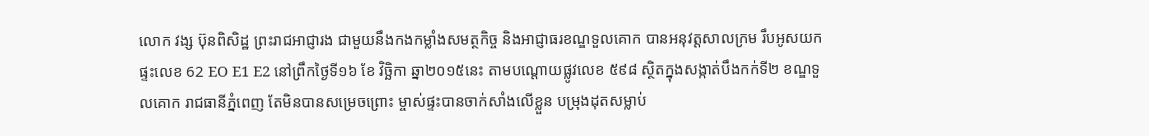លោក វង្ស ប៊ុនពិសិដ្ឋ ព្រះរាជអាជ្ញារង ជាមួយនឹងកងកម្លាំងសមត្ថកិច្ច និងអាជ្ញាធរខណ្ឌទួលគោក បានអនុវត្តសាលក្រម រឹបអូសយកផ្ទះលេខ 62 EO E1 E2 នៅព្រឹកថ្ងៃទី១៦ ខែ វិច្ឆិកា ឆ្នា២០១៥នេះ តាមបណ្តោយផ្លូវលេខ ៥៩៨ ស្ថិតក្នុងសង្កាត់បឹងកក់ទី២ ខណ្ឌទួលគោក រាជធានីភ្នំពេញ តែមិនបានសម្រេចព្រោះ ម្ចាស់ផ្ទះបានចាក់សាំងលើខ្លួន បម្រុងដុតសម្លាប់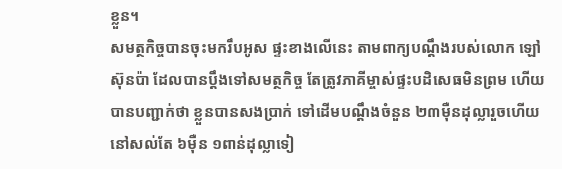ខ្លួន។
សមត្ថកិច្ចបានចុះមករឹបអូស ផ្ទះខាងលើនេះ តាមពាក្យបណ្តឹងរបស់លោក ឡៅ ស៊ុនប៉ា ដែលបានប្តឹងទៅសមត្ថកិច្ច តែត្រូវភាគីម្ចាស់ផ្ទះបដិសេធមិនព្រម ហើយបានបញ្ជាក់ថា ខ្លួនបានសងប្រាក់ ទៅដើមបណ្តឹងចំនួន ២៣ម៉ឺនដុល្លារួចហើយ នៅសល់តែ ៦ម៉ឺន ១ពាន់ដុល្លាទៀ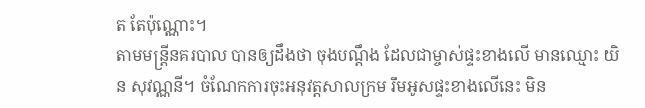ត តែប៉ុណ្ណោះ។
តាមមន្រ្តីនគរបាល បានឲ្យដឹងថា ចុងបណ្តឹង ដែលជាម្ចាស់ផ្ទះខាងលើ មានឈ្មោះ យិន សុវណ្ណនី។ ចំណែកការចុះអនុវត្តសាលក្រម រឹមអូសផ្ទះខាងលើនេះ មិន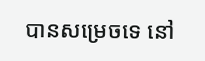បានសម្រេចទេ នៅ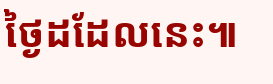ថ្ងៃដដែលនេះ៕